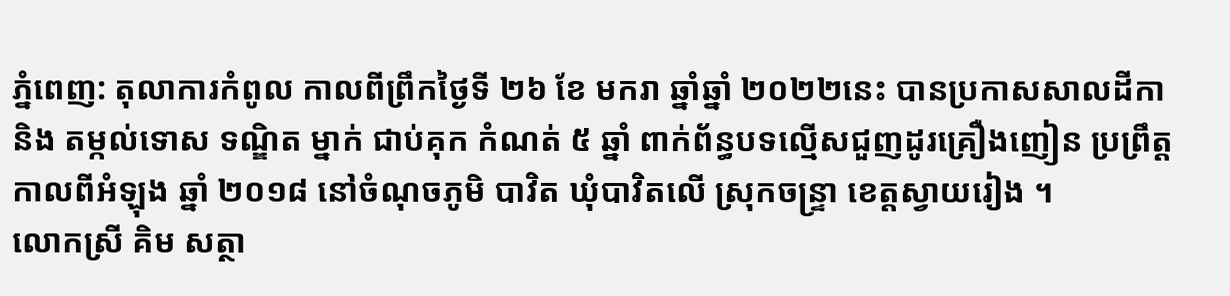ភ្នំពេញ: តុលាការកំពូល កាលពីព្រឹកថ្ងៃទី ២៦ ខែ មករា ឆ្នាំឆ្នាំ ២០២២នេះ បានប្រកាសសាលដីកា និង តម្កល់ទោស ទណ្ឌិត ម្នាក់ ជាប់គុក កំណត់ ៥ ឆ្នាំ ពាក់ព័ន្ធបទល្មើសជួញដូរគ្រឿងញៀន ប្រព្រឹត្ត កាលពីអំឡុង ឆ្នាំ ២០១៨ នៅចំណុចភូមិ បាវិត ឃុំបាវិតលើ ស្រុកចន្ទ្រា ខេត្តស្វាយរៀង ។
លោកស្រី គិម សត្ថា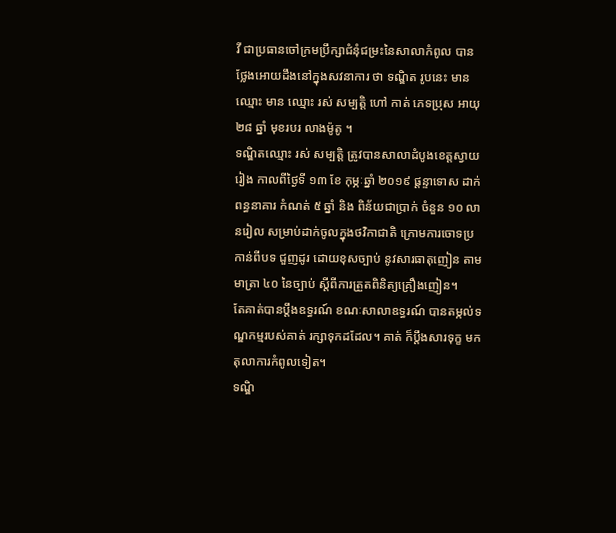វី ជាប្រធានចៅក្រមប្រឹក្សាជំនុំជម្រះនៃសាលាកំពូល បានថ្លែងអោយដឹងនៅក្នុងសវនាការ ថា ទណ្ឌិត រូបនេះ មានឈ្មោះ មាន ឈ្មោះ រស់ សម្បត្តិ ហៅ កាត់ ភេទប្រុស អាយុ ២៨ ឆ្នាំ មុខរបរ លាងម៉ូតូ ។
ទណ្ឌិតឈ្មោះ រស់ សម្បត្តិ ត្រូវបានសាលាដំបូងខេត្តស្វាយរៀង កាលពីថ្ងៃទី ១៣ ខែ កុម្ភៈឆ្នាំ ២០១៩ ផ្តន្ទាទោស ដាក់ពន្ធនាគារ កំណត់ ៥ ឆ្នាំ និង ពិន័យជាប្រាក់ ចំនួន ១០ លានរៀល សម្រាប់ដាក់ចូលក្នុងថវិកាជាតិ ក្រោមការចោទប្រកាន់ពីបទ ជួញដូរ ដោយខុសច្បាប់ នូវសារធាតុញៀន តាមមាត្រា ៤០ នៃច្បាប់ ស្តីពីការត្រួតពិនិត្យគ្រឿងញៀន។
តែគាត់បានប្តឹងឧទ្ធរណ៍ ខណៈសាលាឧទ្ធរណ៍ បានតម្កល់ទណ្ឌកម្មរបស់គាត់ រក្សាទុកដដែល។ គាត់ ក៏ប្តឹងសារទុក្ខ មក តុលាការកំពូលទៀត។
ទណ្ឌិ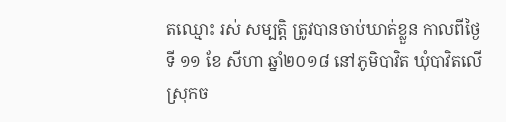តឈ្មោះ រស់ សម្បត្តិ ត្រូវបានចាប់ឃាត់ខ្លួន កាលពីថ្ងៃទី ១១ ខែ សីហា ឆ្នាំ២០១៨ នៅភូមិបាវិត ឃុំបាវិតលើ ស្រុកច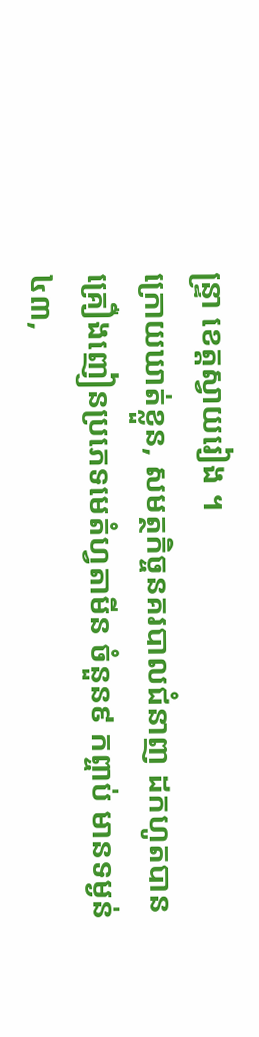ន្ទ្រា ខេត្តស្វាយរៀង ។
ក្រោយឃាត់ខ្លួន, សមត្ថកិច្ចនគរបាលជំនាញ ដកហូតបានគ្រឿងញៀនប្រភេទមេតំហ្វតាមីន ចំនួន៩ កព្ចាប់ មានទម្ងន់ ៤៣,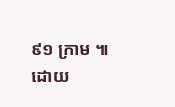៩១ ក្រាម ៕
ដោយ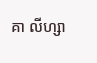គា លីហ្សា